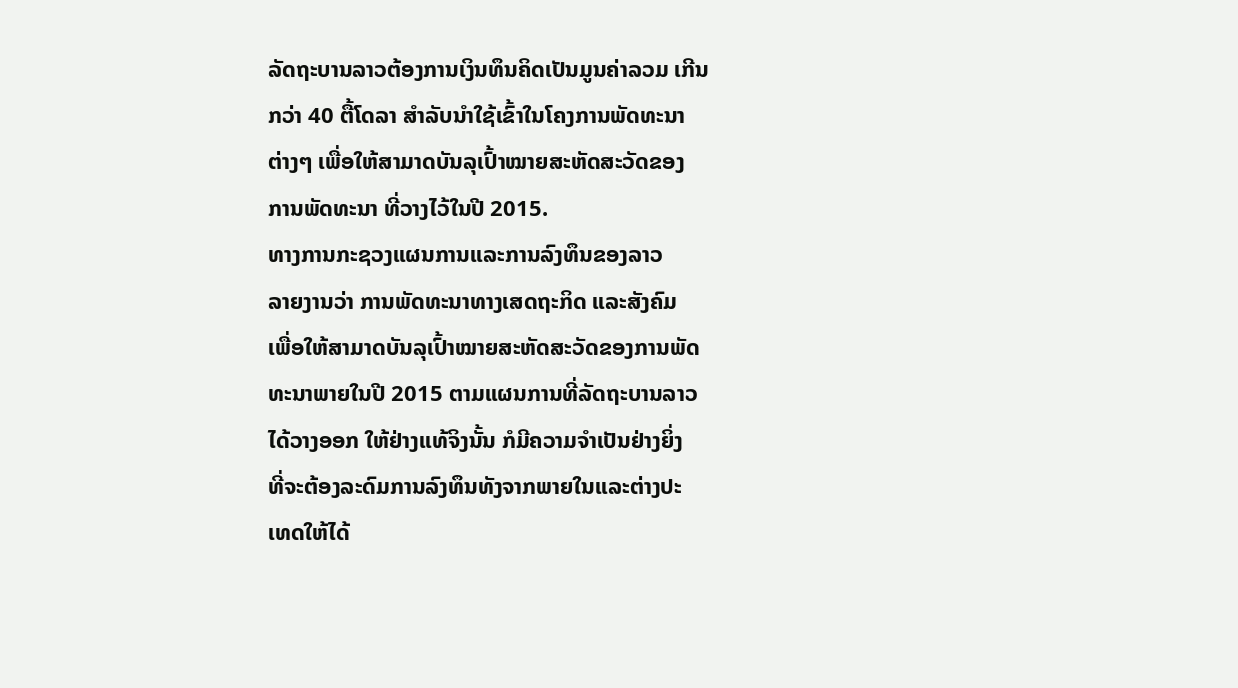ລັດຖະບານລາວຕ້ອງການເງິນທຶນຄິດເປັນມູນຄ່າລວມ ເກີນ
ກວ່າ 40 ຕື້ໂດລາ ສໍາລັບນໍາໃຊ້ເຂົ້າໃນໂຄງການພັດທະນາ
ຕ່າງໆ ເພື່ອໃຫ້ສາມາດບັນລຸເປົ້າໝາຍສະຫັດສະວັດຂອງ
ການພັດທະນາ ທີ່ວາງໄວ້ໃນປີ 2015.
ທາງການກະຊວງແຜນການແລະການລົງທຶນຂອງລາວ
ລາຍງານວ່າ ການພັດທະນາທາງເສດຖະກິດ ແລະສັງຄົມ
ເພື່ອໃຫ້ສາມາດບັນລຸເປົ້າໝາຍສະຫັດສະວັດຂອງການພັດ
ທະນາພາຍໃນປີ 2015 ຕາມແຜນການທີ່ລັດຖະບານລາວ
ໄດ້ວາງອອກ ໃຫ້ຢ່າງແທ້ຈິງນັ້ນ ກໍມີຄວາມຈໍາເປັນຢ່າງຍິ່ງ
ທີ່ຈະຕ້ອງລະດົມການລົງທຶນທັງຈາກພາຍໃນແລະຕ່າງປະ
ເທດໃຫ້ໄດ້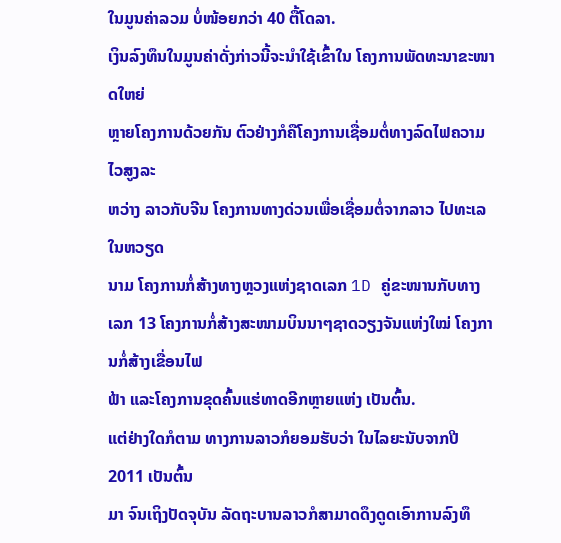ໃນມູນຄ່າລວມ ບໍ່ໜ້ອຍກວ່າ 40 ຕື້ໂດລາ.
ເງິນລົງທຶນໃນມູນຄ່າດັ່ງກ່າວນີ້ຈະນໍາໃຊ້ເຂົ້າໃນ ໂຄງການພັດທະນາຂະໜາດໃຫຍ່
ຫຼາຍໂຄງການດ້ວຍກັນ ຕົວຢ່າງກໍຄືໂຄງການເຊື່ອມຕໍ່ທາງລົດໄຟຄວາມໄວສູງລະ
ຫວ່າງ ລາວກັບຈີນ ໂຄງການທາງດ່ວນເພື່ອເຊື່ອມຕໍ່ຈາກລາວ ໄປທະເລໃນຫວຽດ
ນາມ ໂຄງການກໍ່ສ້າງທາງຫຼວງແຫ່ງຊາດເລກ 1D ຄູ່ຂະໜານກັບທາງເລກ 13 ໂຄງການກໍ່ສ້າງສະໜາມບິນນາໆຊາດວຽງຈັນແຫ່ງໃໝ່ ໂຄງການກໍ່ສ້າງເຂື່ອນໄຟ
ຟ້າ ແລະໂຄງການຂຸດຄົ້ນແຮ່ທາດອີກຫຼາຍແຫ່ງ ເປັນຕົ້ນ.
ແຕ່ຢ່າງໃດກໍຕາມ ທາງການລາວກໍຍອມຮັບວ່າ ໃນໄລຍະນັບຈາກປີ 2011 ເປັນຕົ້ນ
ມາ ຈົນເຖິງປັດຈຸບັນ ລັດຖະບານລາວກໍສາມາດດຶງດູດເອົາການລົງທຶ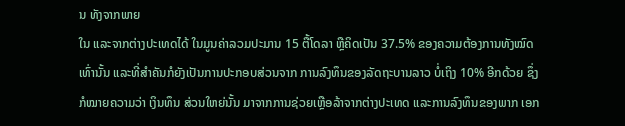ນ ທັງຈາກພາຍ
ໃນ ແລະຈາກຕ່າງປະເທດໄດ້ ໃນມູນຄ່າລວມປະມານ 15 ຕື້ໂດລາ ຫຼືຄິດເປັນ 37.5% ຂອງຄວາມຕ້ອງການທັງໝົດເທົ່ານັ້ນ ແລະທີ່ສໍາຄັນກໍຍັງເປັນການປະກອບສ່ວນຈາກ ການລົງທຶນຂອງລັດຖະບານລາວ ບໍ່ເຖິງ 10% ອີກດ້ວຍ ຊຶ່ງກໍໝາຍຄວາມວ່າ ເງິນທຶນ ສ່ວນໃຫຍ່ນັ້ນ ມາຈາກການຊ່ວຍເຫຼືອລ້າຈາກຕ່າງປະເທດ ແລະການລົງທຶນຂອງພາກ ເອກ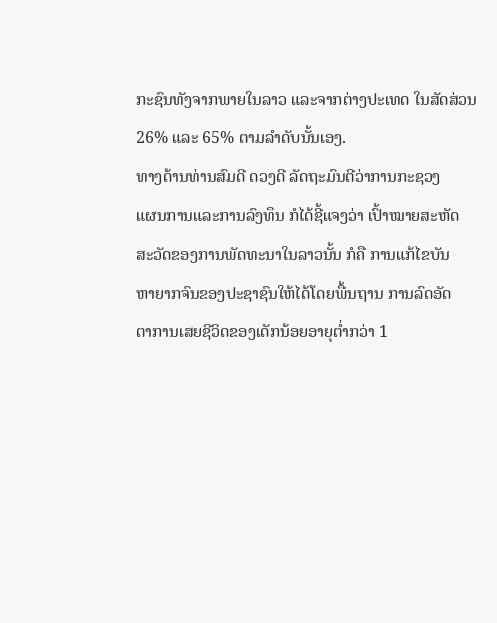ກະຊົນທັງຈາກພາຍໃນລາວ ແລະຈາກຕ່າງປະເທດ ໃນສັດສ່ວນ 26% ແລະ 65% ຕາມລໍາດັບນັ້ນເອງ.
ທາງດ້ານທ່ານສົມດີ ດວງດີ ລັດຖະມົນຕີວ່າການກະຊວງ
ແຜນການແລະການລົງທຶນ ກໍໄດ້ຊີ້ແຈງວ່າ ເປົ້າໝາຍສະຫັດ ສະວັດຂອງການພັດທະນາໃນລາວນັ້ນ ກໍຄື ການແກ້ໄຂບັນ
ຫາຍາກຈົນຂອງປະຊາຊົນໃຫ້ໄດ້ໂດຍພື້ນຖານ ການລົດອັດ
ຕາການເສຍຊີວິດຂອງເດັກນ້ອຍອາຍຸຕໍ່າກວ່າ 1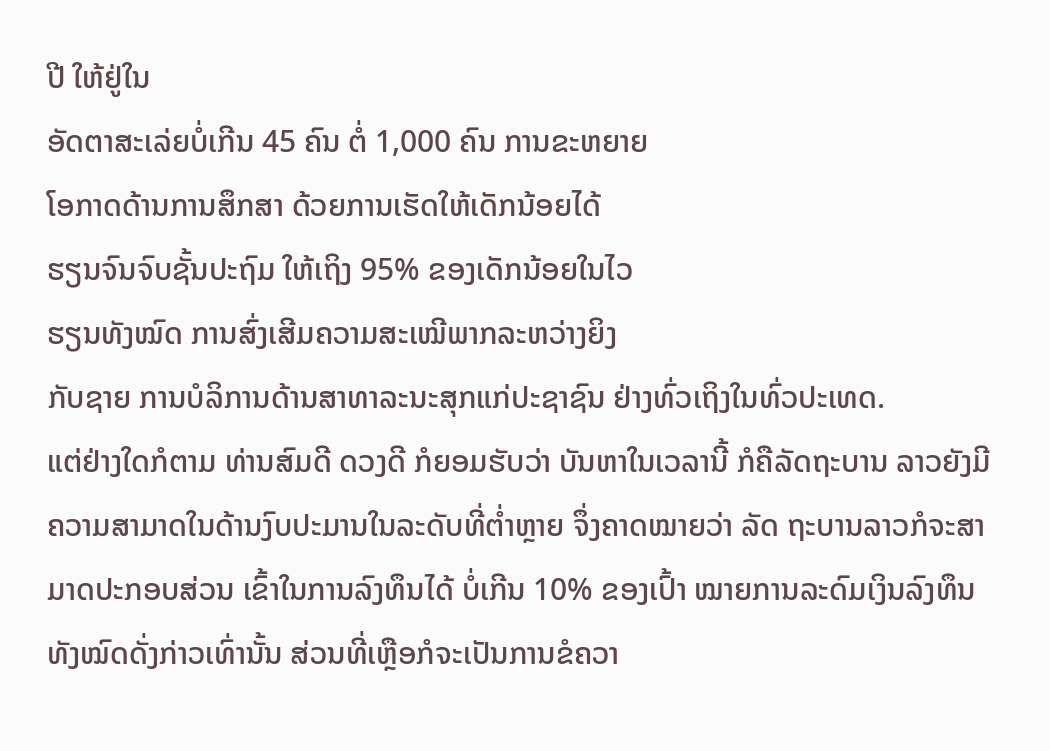ປີ ໃຫ້ຢູ່ໃນ
ອັດຕາສະເລ່ຍບໍ່ເກີນ 45 ຄົນ ຕໍ່ 1,000 ຄົນ ການຂະຫຍາຍ
ໂອກາດດ້ານການສຶກສາ ດ້ວຍການເຮັດໃຫ້ເດັກນ້ອຍໄດ້
ຮຽນຈົນຈົບຊັ້ນປະຖົມ ໃຫ້ເຖິງ 95% ຂອງເດັກນ້ອຍໃນໄວ
ຮຽນທັງໝົດ ການສົ່ງເສີມຄວາມສະເໝີພາກລະຫວ່າງຍິງ
ກັບຊາຍ ການບໍລິການດ້ານສາທາລະນະສຸກແກ່ປະຊາຊົນ ຢ່າງທົ່ວເຖິງໃນທົ່ວປະເທດ.
ແຕ່ຢ່າງໃດກໍຕາມ ທ່ານສົມດີ ດວງດີ ກໍຍອມຮັບວ່າ ບັນຫາໃນເວລານີ້ ກໍຄືລັດຖະບານ ລາວຍັງມີຄວາມສາມາດໃນດ້ານງົບປະມານໃນລະດັບທີ່ຕໍ່າຫຼາຍ ຈຶ່ງຄາດໝາຍວ່າ ລັດ ຖະບານລາວກໍຈະສາມາດປະກອບສ່ວນ ເຂົ້າໃນການລົງທຶນໄດ້ ບໍ່ເກີນ 10% ຂອງເປົ້າ ໝາຍການລະດົມເງິນລົງທຶນທັງໝົດດັ່ງກ່າວເທົ່ານັ້ນ ສ່ວນທີ່ເຫຼືອກໍຈະເປັນການຂໍຄວາ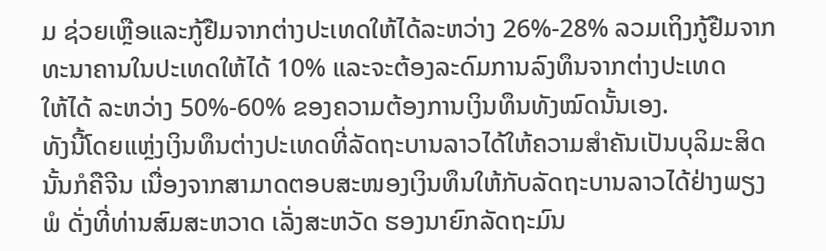ມ ຊ່ວຍເຫຼືອແລະກູ້ຢືມຈາກຕ່າງປະເທດໃຫ້ໄດ້ລະຫວ່າງ 26%-28% ລວມເຖິງກູ້ຢືມຈາກ ທະນາຄານໃນປະເທດໃຫ້ໄດ້ 10% ແລະຈະຕ້ອງລະດົມການລົງທຶນຈາກຕ່າງປະເທດ
ໃຫ້ໄດ້ ລະຫວ່າງ 50%-60% ຂອງຄວາມຕ້ອງການເງິນທຶນທັງໝົດນັ້ນເອງ.
ທັງນີ້ໂດຍແຫຼ່ງເງິນທຶນຕ່າງປະເທດທີ່ລັດຖະບານລາວໄດ້ໃຫ້ຄວາມສໍາຄັນເປັນບຸລິມະສິດ
ນັ້ນກໍຄືຈີນ ເນື່ອງຈາກສາມາດຕອບສະໜອງເງິນທຶນໃຫ້ກັບລັດຖະບານລາວໄດ້ຢ່າງພຽງ
ພໍ ດັ່ງທີ່ທ່ານສົມສະຫວາດ ເລັ່ງສະຫວັດ ຮອງນາຍົກລັດຖະມົນ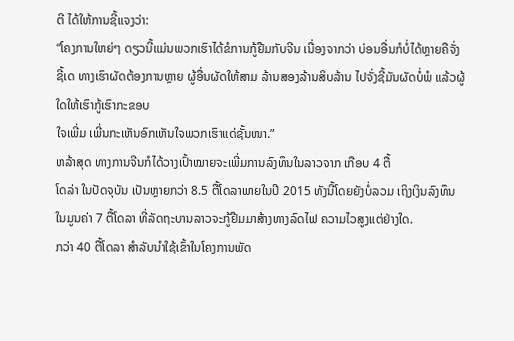ຕີ ໄດ້ໃຫ້ການຊີ້ແຈງວ່າ:
“ໂຄງການໃຫຍ່ໆ ດຽວນີ້ແມ່ນພວກເຮົາໄດ້ຂໍການກູ້ຢືມກັບຈີນ ເນື່ອງຈາກວ່າ ບ່ອນອື່ນກໍບໍ່ໄດ້ຫຼາຍຄືຈັ່ງຊີ້ເດ ທາງເຮົາຜັດຕ້ອງການຫຼາຍ ຜູ້ອື່ນຜັດໃຫ້ສາມ ລ້ານສອງລ້ານສິບລ້ານ ໄປຈັ່ງຊີ້ມັນຜັດບໍ່ພໍ ແລ້ວຜູ້ໃດໃຫ້ເຮົາກູ້ເຮົາກະຂອບ
ໃຈເພີ່ມ ເພີ່ນກະເຫັນອົກເຫັນໃຈພວກເຮົາແດ່ຊັ້ນໜາ.”
ຫລ້າສຸດ ທາງການຈີນກໍໄດ້ວາງເປົ້າໝາຍຈະເພີ່ມການລົງທຶນໃນລາວຈາກ ເກືອບ 4 ຕື້
ໂດລ່າ ໃນປັດຈຸບັນ ເປັນຫຼາຍກວ່າ 8.5 ຕື້ໂດລາພາຍໃນປີ 2015 ທັງນີ້ໂດຍຍັງບໍ່ລວມ ເຖິງເງິນລົງທຶນໃນມູນຄ່າ 7 ຕື້ໂດລາ ທີ່ລັດຖະບານລາວຈະກູ້ຢືມມາສ້າງທາງລົດໄຟ ຄວາມໄວສູງແຕ່ຢ່າງໃດ.
ກວ່າ 40 ຕື້ໂດລາ ສໍາລັບນໍາໃຊ້ເຂົ້າໃນໂຄງການພັດ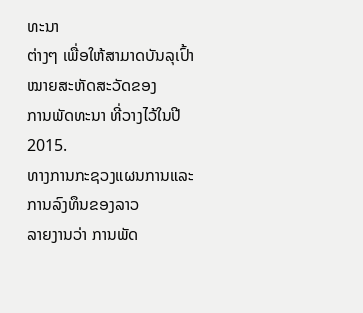ທະນາ
ຕ່າງໆ ເພື່ອໃຫ້ສາມາດບັນລຸເປົ້າໝາຍສະຫັດສະວັດຂອງ
ການພັດທະນາ ທີ່ວາງໄວ້ໃນປີ 2015.
ທາງການກະຊວງແຜນການແລະການລົງທຶນຂອງລາວ
ລາຍງານວ່າ ການພັດ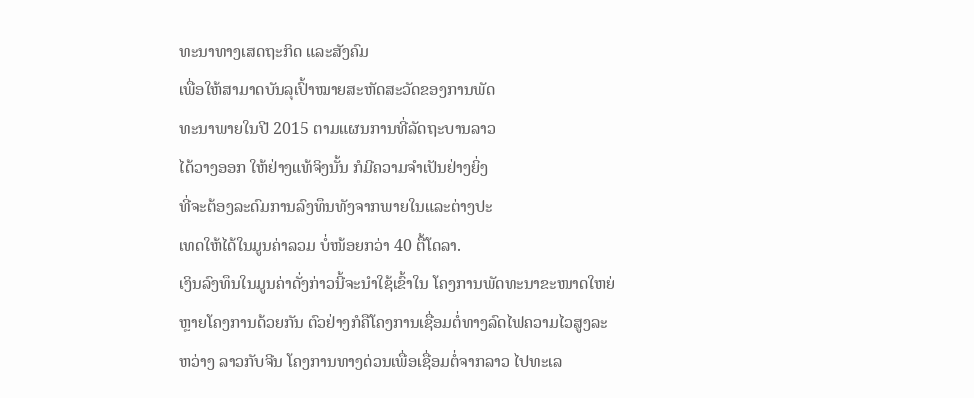ທະນາທາງເສດຖະກິດ ແລະສັງຄົມ
ເພື່ອໃຫ້ສາມາດບັນລຸເປົ້າໝາຍສະຫັດສະວັດຂອງການພັດ
ທະນາພາຍໃນປີ 2015 ຕາມແຜນການທີ່ລັດຖະບານລາວ
ໄດ້ວາງອອກ ໃຫ້ຢ່າງແທ້ຈິງນັ້ນ ກໍມີຄວາມຈໍາເປັນຢ່າງຍິ່ງ
ທີ່ຈະຕ້ອງລະດົມການລົງທຶນທັງຈາກພາຍໃນແລະຕ່າງປະ
ເທດໃຫ້ໄດ້ໃນມູນຄ່າລວມ ບໍ່ໜ້ອຍກວ່າ 40 ຕື້ໂດລາ.
ເງິນລົງທຶນໃນມູນຄ່າດັ່ງກ່າວນີ້ຈະນໍາໃຊ້ເຂົ້າໃນ ໂຄງການພັດທະນາຂະໜາດໃຫຍ່
ຫຼາຍໂຄງການດ້ວຍກັນ ຕົວຢ່າງກໍຄືໂຄງການເຊື່ອມຕໍ່ທາງລົດໄຟຄວາມໄວສູງລະ
ຫວ່າງ ລາວກັບຈີນ ໂຄງການທາງດ່ວນເພື່ອເຊື່ອມຕໍ່ຈາກລາວ ໄປທະເລ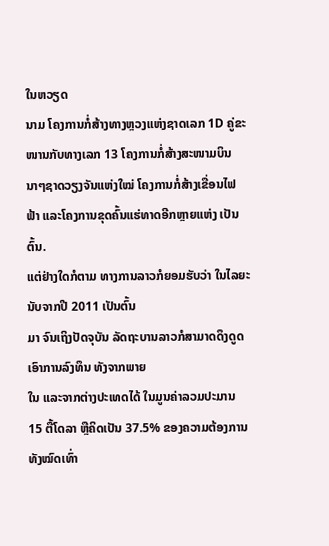ໃນຫວຽດ
ນາມ ໂຄງການກໍ່ສ້າງທາງຫຼວງແຫ່ງຊາດເລກ 1D ຄູ່ຂະໜານກັບທາງເລກ 13 ໂຄງການກໍ່ສ້າງສະໜາມບິນນາໆຊາດວຽງຈັນແຫ່ງໃໝ່ ໂຄງການກໍ່ສ້າງເຂື່ອນໄຟ
ຟ້າ ແລະໂຄງການຂຸດຄົ້ນແຮ່ທາດອີກຫຼາຍແຫ່ງ ເປັນຕົ້ນ.
ແຕ່ຢ່າງໃດກໍຕາມ ທາງການລາວກໍຍອມຮັບວ່າ ໃນໄລຍະນັບຈາກປີ 2011 ເປັນຕົ້ນ
ມາ ຈົນເຖິງປັດຈຸບັນ ລັດຖະບານລາວກໍສາມາດດຶງດູດເອົາການລົງທຶນ ທັງຈາກພາຍ
ໃນ ແລະຈາກຕ່າງປະເທດໄດ້ ໃນມູນຄ່າລວມປະມານ 15 ຕື້ໂດລາ ຫຼືຄິດເປັນ 37.5% ຂອງຄວາມຕ້ອງການທັງໝົດເທົ່າ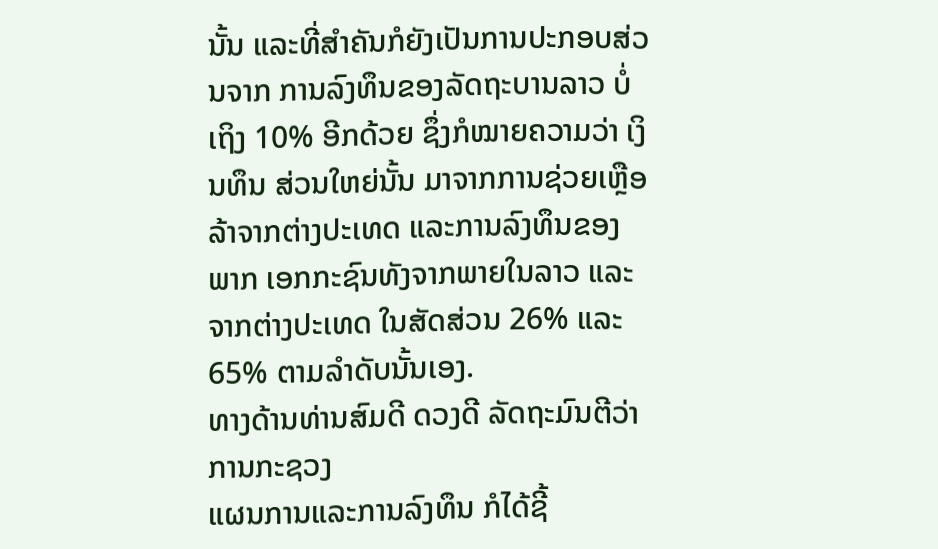ນັ້ນ ແລະທີ່ສໍາຄັນກໍຍັງເປັນການປະກອບສ່ວນຈາກ ການລົງທຶນຂອງລັດຖະບານລາວ ບໍ່ເຖິງ 10% ອີກດ້ວຍ ຊຶ່ງກໍໝາຍຄວາມວ່າ ເງິນທຶນ ສ່ວນໃຫຍ່ນັ້ນ ມາຈາກການຊ່ວຍເຫຼືອລ້າຈາກຕ່າງປະເທດ ແລະການລົງທຶນຂອງພາກ ເອກກະຊົນທັງຈາກພາຍໃນລາວ ແລະຈາກຕ່າງປະເທດ ໃນສັດສ່ວນ 26% ແລະ 65% ຕາມລໍາດັບນັ້ນເອງ.
ທາງດ້ານທ່ານສົມດີ ດວງດີ ລັດຖະມົນຕີວ່າການກະຊວງ
ແຜນການແລະການລົງທຶນ ກໍໄດ້ຊີ້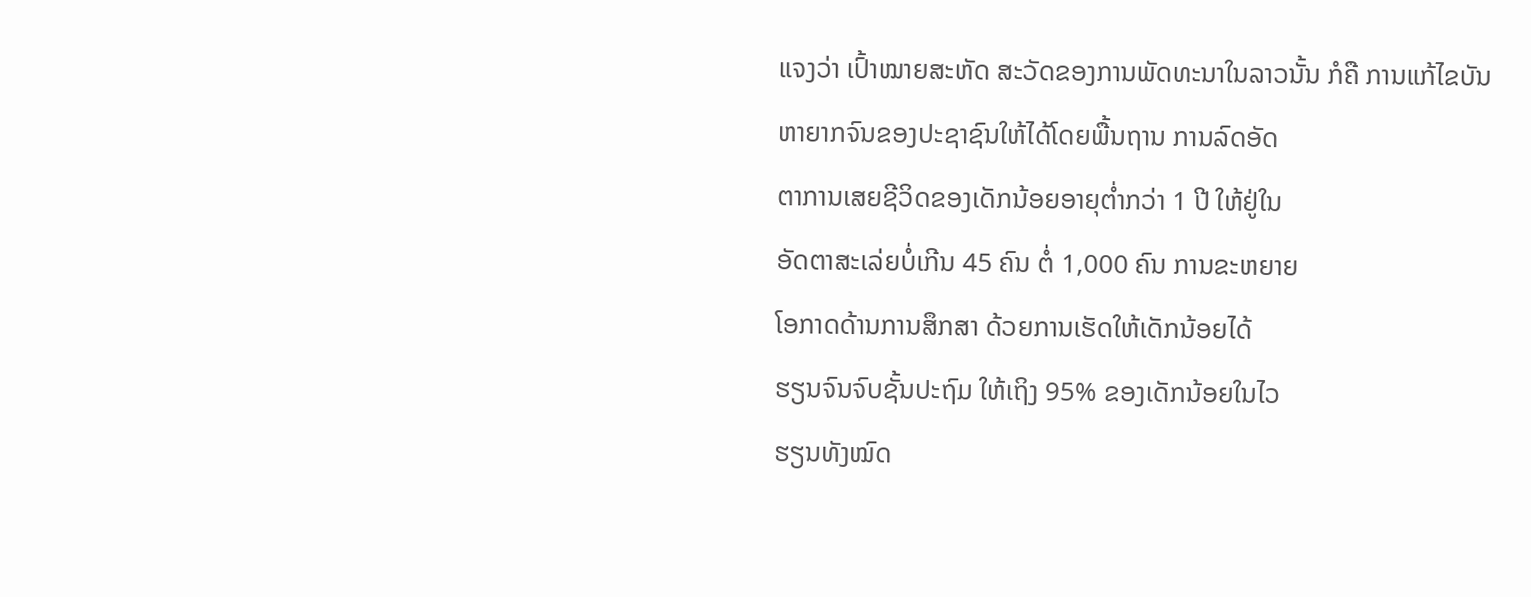ແຈງວ່າ ເປົ້າໝາຍສະຫັດ ສະວັດຂອງການພັດທະນາໃນລາວນັ້ນ ກໍຄື ການແກ້ໄຂບັນ
ຫາຍາກຈົນຂອງປະຊາຊົນໃຫ້ໄດ້ໂດຍພື້ນຖານ ການລົດອັດ
ຕາການເສຍຊີວິດຂອງເດັກນ້ອຍອາຍຸຕໍ່າກວ່າ 1 ປີ ໃຫ້ຢູ່ໃນ
ອັດຕາສະເລ່ຍບໍ່ເກີນ 45 ຄົນ ຕໍ່ 1,000 ຄົນ ການຂະຫຍາຍ
ໂອກາດດ້ານການສຶກສາ ດ້ວຍການເຮັດໃຫ້ເດັກນ້ອຍໄດ້
ຮຽນຈົນຈົບຊັ້ນປະຖົມ ໃຫ້ເຖິງ 95% ຂອງເດັກນ້ອຍໃນໄວ
ຮຽນທັງໝົດ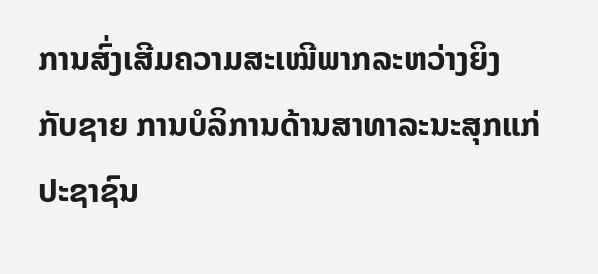ການສົ່ງເສີມຄວາມສະເໝີພາກລະຫວ່າງຍິງ
ກັບຊາຍ ການບໍລິການດ້ານສາທາລະນະສຸກແກ່ປະຊາຊົນ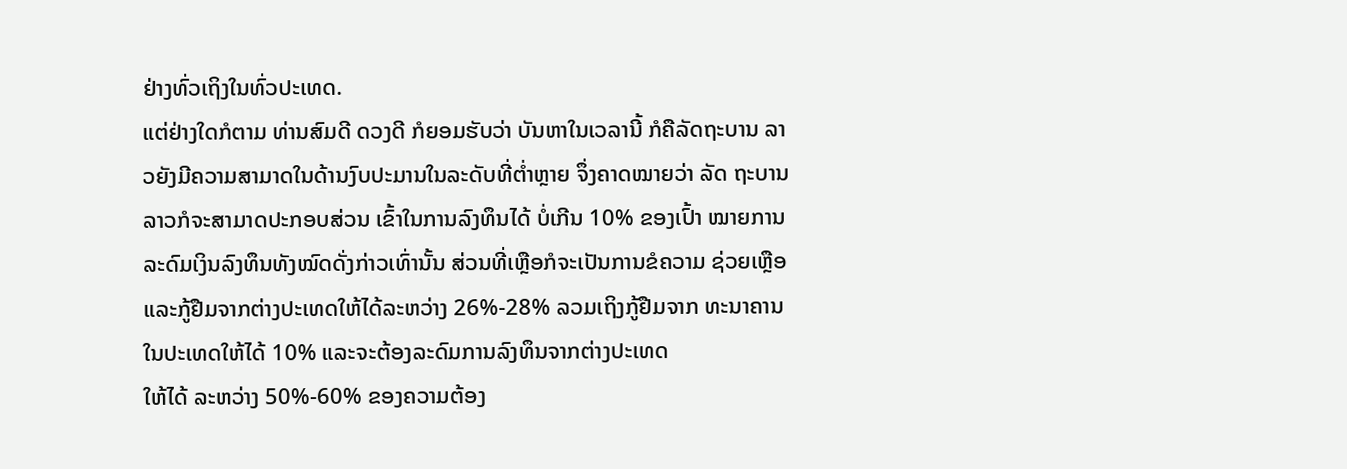ຢ່າງທົ່ວເຖິງໃນທົ່ວປະເທດ.
ແຕ່ຢ່າງໃດກໍຕາມ ທ່ານສົມດີ ດວງດີ ກໍຍອມຮັບວ່າ ບັນຫາໃນເວລານີ້ ກໍຄືລັດຖະບານ ລາວຍັງມີຄວາມສາມາດໃນດ້ານງົບປະມານໃນລະດັບທີ່ຕໍ່າຫຼາຍ ຈຶ່ງຄາດໝາຍວ່າ ລັດ ຖະບານລາວກໍຈະສາມາດປະກອບສ່ວນ ເຂົ້າໃນການລົງທຶນໄດ້ ບໍ່ເກີນ 10% ຂອງເປົ້າ ໝາຍການລະດົມເງິນລົງທຶນທັງໝົດດັ່ງກ່າວເທົ່ານັ້ນ ສ່ວນທີ່ເຫຼືອກໍຈະເປັນການຂໍຄວາມ ຊ່ວຍເຫຼືອແລະກູ້ຢືມຈາກຕ່າງປະເທດໃຫ້ໄດ້ລະຫວ່າງ 26%-28% ລວມເຖິງກູ້ຢືມຈາກ ທະນາຄານໃນປະເທດໃຫ້ໄດ້ 10% ແລະຈະຕ້ອງລະດົມການລົງທຶນຈາກຕ່າງປະເທດ
ໃຫ້ໄດ້ ລະຫວ່າງ 50%-60% ຂອງຄວາມຕ້ອງ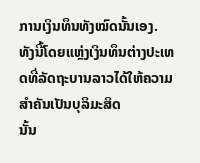ການເງິນທຶນທັງໝົດນັ້ນເອງ.
ທັງນີ້ໂດຍແຫຼ່ງເງິນທຶນຕ່າງປະເທດທີ່ລັດຖະບານລາວໄດ້ໃຫ້ຄວາມສໍາຄັນເປັນບຸລິມະສິດ
ນັ້ນ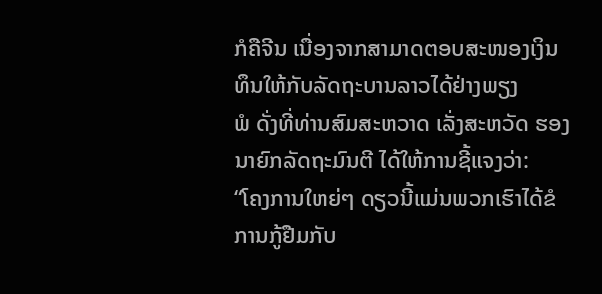ກໍຄືຈີນ ເນື່ອງຈາກສາມາດຕອບສະໜອງເງິນທຶນໃຫ້ກັບລັດຖະບານລາວໄດ້ຢ່າງພຽງ
ພໍ ດັ່ງທີ່ທ່ານສົມສະຫວາດ ເລັ່ງສະຫວັດ ຮອງນາຍົກລັດຖະມົນຕີ ໄດ້ໃຫ້ການຊີ້ແຈງວ່າ:
“ໂຄງການໃຫຍ່ໆ ດຽວນີ້ແມ່ນພວກເຮົາໄດ້ຂໍການກູ້ຢືມກັບ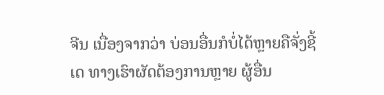ຈີນ ເນື່ອງຈາກວ່າ ບ່ອນອື່ນກໍບໍ່ໄດ້ຫຼາຍຄືຈັ່ງຊີ້ເດ ທາງເຮົາຜັດຕ້ອງການຫຼາຍ ຜູ້ອື່ນ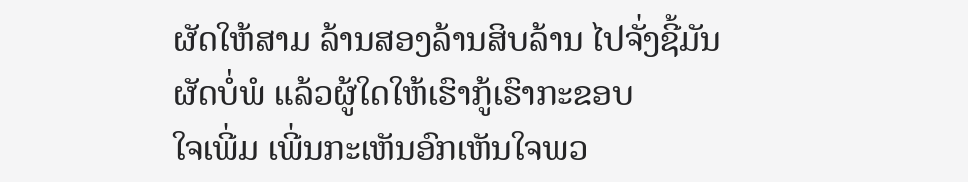ຜັດໃຫ້ສາມ ລ້ານສອງລ້ານສິບລ້ານ ໄປຈັ່ງຊີ້ມັນຜັດບໍ່ພໍ ແລ້ວຜູ້ໃດໃຫ້ເຮົາກູ້ເຮົາກະຂອບ
ໃຈເພີ່ມ ເພີ່ນກະເຫັນອົກເຫັນໃຈພວ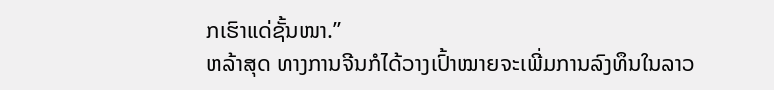ກເຮົາແດ່ຊັ້ນໜາ.”
ຫລ້າສຸດ ທາງການຈີນກໍໄດ້ວາງເປົ້າໝາຍຈະເພີ່ມການລົງທຶນໃນລາວ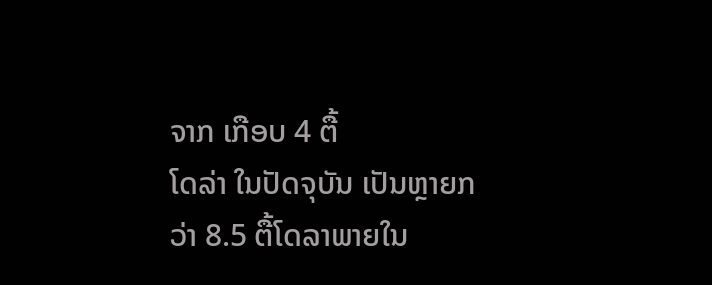ຈາກ ເກືອບ 4 ຕື້
ໂດລ່າ ໃນປັດຈຸບັນ ເປັນຫຼາຍກວ່າ 8.5 ຕື້ໂດລາພາຍໃນ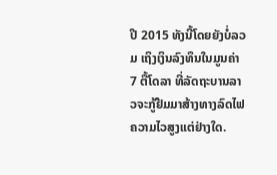ປີ 2015 ທັງນີ້ໂດຍຍັງບໍ່ລວມ ເຖິງເງິນລົງທຶນໃນມູນຄ່າ 7 ຕື້ໂດລາ ທີ່ລັດຖະບານລາວຈະກູ້ຢືມມາສ້າງທາງລົດໄຟ ຄວາມໄວສູງແຕ່ຢ່າງໃດ.